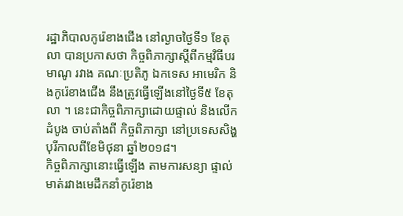រដ្ឋាភិបាលកូរ៉េខាងជើង នៅល្ងាចថ្ងៃទី១ ខែតុលា បានប្រកាសថា កិច្ចពិភាក្សាស្តីពីកម្មវិធីបរមាណូ រវាង គណៈប្រតិភូ ឯកទេស អាមេរិក និងកូរ៉េខាងជើង នឹងត្រូវធ្វើឡើងនៅថ្ងៃទី៥ ខែតុលា ។ នេះជាកិច្ចពិភាក្សាដោយផ្ទាល់ និងលើកដំបូង ចាប់តាំងពី កិច្ចពិភាក្សា នៅប្រទេសសិង្ហបុរីកាលពីខែមិថុនា ឆ្នាំ២០១៨។
កិច្ចពិភាក្សានោះធ្វើឡើង តាមការសន្យា ផ្ទាល់មាត់រវាងមេដឹកនាំកូរ៉េខាង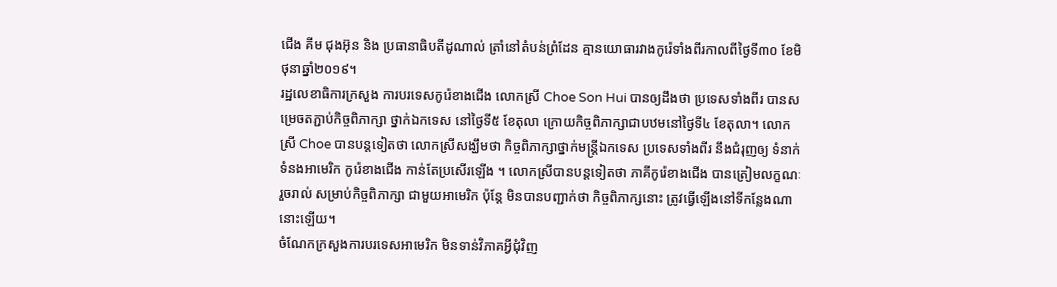ជើង គីម ជុងអ៊ុន និង ប្រធានាធិបតីដូណាល់ ត្រាំនៅតំបន់ព្រំដែន គ្មានយោធារវាងកូរ៉េទាំងពីរកាលពីថ្ងៃទី៣០ ខែមិថុនាឆ្នាំ២០១៩។
រដ្ឋលេខាធិការក្រសួង ការបរទេសកូរ៉េខាងជើង លោកស្រី Choe Son Hui បានឲ្យដឹងថា ប្រទេសទាំងពីរ បានសម្រេចតភ្ជាប់កិច្ចពិភាក្សា ថ្នាក់ឯកទេស នៅថ្ងៃទី៥ ខែតុលា ក្រោយកិច្ចពិភាក្សាជាបឋមនៅថ្ងៃទី៤ ខែតុលា។ លោកស្រី Choe បានបន្តទៀតថា លោកស្រីសង្ឃឹមថា កិច្ចពិភាក្សាថ្នាក់មន្ត្រីឯកទេស ប្រទេសទាំងពីរ នឹងជំរុញឲ្យ ទំនាក់ទំនងអាមេរិក កូរ៉េខាងជើង កាន់តែប្រសើរឡើង ។ លោកស្រីបានបន្តទៀតថា ភាគីកូរ៉េខាងជើង បានត្រៀមលក្ខណៈរួចរាល់ សម្រាប់កិច្ចពិភាក្សា ជាមួយអាមេរិក ប៉ុន្តែ មិនបានបញ្ជាក់ថា កិច្ចពិភាក្សនោះ ត្រូវធ្វើឡើងនៅទីកន្លែងណានោះឡើយ។
ចំណែកក្រសួងការបរទេសអាមេរិក មិនទាន់វិភាគអ្វីជុំវិញ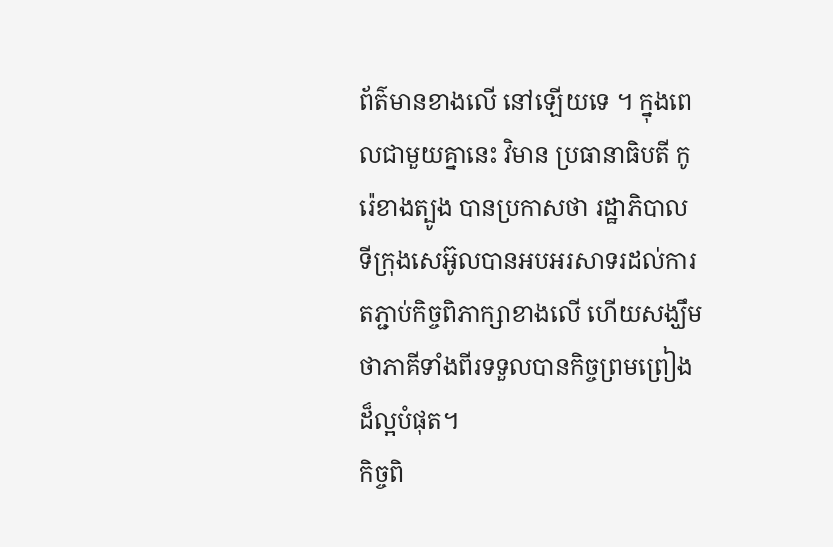ព័ត៌មានខាងលើ នៅឡើយទេ ។ ក្នុងពេលជាមួយគ្នានេះ វិមាន ប្រធានាធិបតី កូរ៉េខាងត្បូង បានប្រកាសថា រដ្ឋាភិបាល ទីក្រុងសេអ៊ូលបានអបអរសាទរដល់ការតភ្ជាប់កិច្ចពិភាក្សាខាងលើ ហើយសង្ឃឹមថាភាគីទាំងពីរទទួលបានកិច្ចព្រមព្រៀងដ៏ល្អបំផុត។
កិច្ចពិ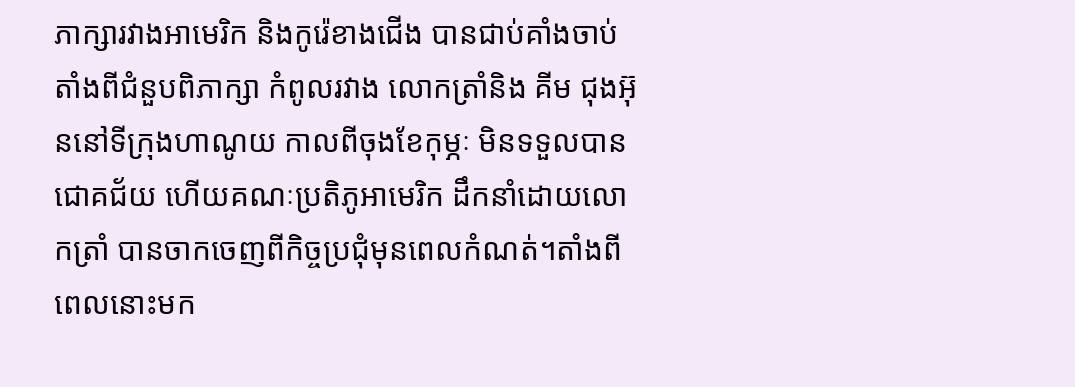ភាក្សារវាងអាមេរិក និងកូរ៉េខាងជើង បានជាប់គាំងចាប់តាំងពីជំនួបពិភាក្សា កំពូលរវាង លោកត្រាំនិង គីម ជុងអ៊ុននៅទីក្រុងហាណូយ កាលពីចុងខែកុម្ភៈ មិនទទួលបានជោគជ័យ ហើយគណៈប្រតិភូអាមេរិក ដឹកនាំដោយលោកត្រាំ បានចាកចេញពីកិច្ចប្រជុំមុនពេលកំណត់។តាំងពីពេលនោះមក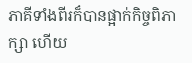ភាគីទាំងពីរក៏បានផ្អាក់កិច្ចពិភាក្សា ហើយ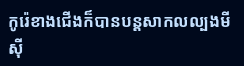កូរ៉េខាងជើងក៏បានបន្តសាកលល្បងមីស៊ី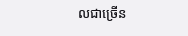លជាច្រើន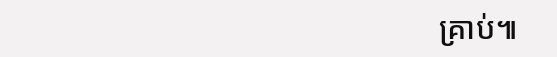គ្រាប់៕